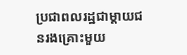ប្រជាពលរដ្ឋជាម្តាយជនរងគ្រោះមួយ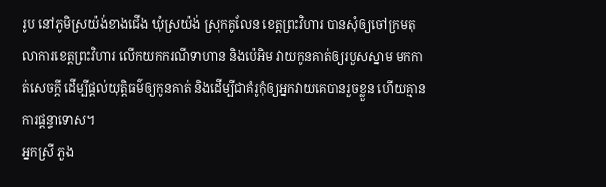រូប នៅភូមិស្រយ៉ង់ខាងជើង ឃុំស្រយ៉ង់ ស្រុកគូលែន ខេត្តព្រះវិហារ បានសុំឲ្យចៅក្រមតុលាការខេត្តព្រះវិហារ លើកយកករណីទាហាន និងប៉េអិម វាយកូនគាត់ឲ្យរបួសស្នាម មកកាត់សេចក្តី ដើម្បីផ្តល់យុត្តិធម៌ឲ្យកូនគាត់ និងដើម្បីជាគំរូកុំឲ្យអ្នកវាយគេបានរួចខ្លួន ហើយគ្មានការផ្ដន្ទាទោស។
អ្នកស្រី ភួង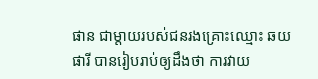ផាន ជាម្តាយរបស់ជនរងគ្រោះឈ្មោះ ឆយ ផារី បានរៀបរាប់ឲ្យដឹងថា ការវាយ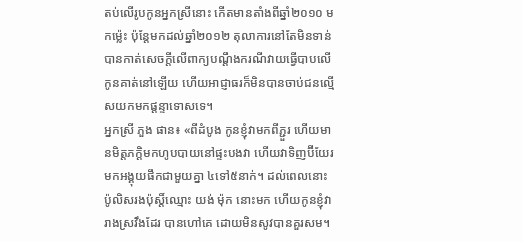តប់លើរូបកូនអ្នកស្រីនោះ កើតមានតាំងពីឆ្នាំ២០១០ មកម្ល៉េះ ប៉ុន្តែមកដល់ឆ្នាំ២០១២ តុលាការនៅតែមិនទាន់បានកាត់សេចក្តីលើពាក្យបណ្ដឹងករណីវាយធ្វើបាបលើកូនគាត់នៅឡើយ ហើយអាជ្ញាធរក៏មិនបានចាប់ជនល្មើសយកមកផ្ដន្ទាទោសទេ។
អ្នកស្រី ភួង ផាន៖ «ពីដំបូង កូនខ្ញុំវាមកពីភ្ជួរ ហើយមានមិត្តភក្ដិមកហូបបាយនៅផ្ទះបងវា ហើយវាទិញប៊ីយែរ មកអង្គុយផឹកជាមួយគ្នា ៤ទៅ៥នាក់។ ដល់ពេលនោះ ប៉ូលិសរងប៉ុស្តិ៍ឈ្មោះ យង់ ម៉ុក នោះមក ហើយកូនខ្ញុំវារាងស្រវឹងដែរ បានហៅគេ ដោយមិនសូវបានគួរសម។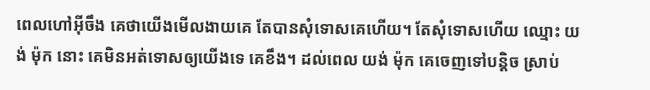ពេលហៅអ៊ីចឹង គេថាយើងមើលងាយគេ តែបានសុំទោសគេហើយ។ តែសុំទោសហើយ ឈ្មោះ យង់ ម៉ុក នោះ គេមិនអត់ទោសឲ្យយើងទេ គេខឹង។ ដល់ពេល យង់ ម៉ុក គេចេញទៅបន្តិច ស្រាប់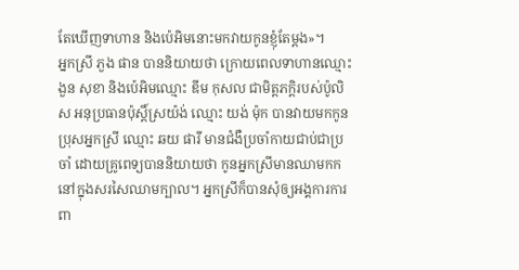តែឃើញទាហាន និងប៉េអិមនោះមកវាយកូនខ្ញុំតែម្តង»។
អ្នកស្រី ភួង ផាន បាននិយាយថា ក្រោយពេលទាហានឈ្មោះ ងួន សុខា និងប៉េអិមឈ្មោះ ឌីម កុសល ជាមិត្តភក្ដិរបស់ប៉ូលិស អនុប្រធានប៉ុស្តិ៍ស្រយ៉ង់ ឈ្មោះ យង់ ម៉ុក បានវាយមកកូនប្រុសអ្នកស្រី ឈ្មោះ ឆយ ផារី មានជំងឺប្រចាំកាយជាប់ជាប្រចាំ ដោយគ្រូពេទ្យបាននិយាយថា កូនអ្នកស្រីមានឈាមកកនៅក្នុងសរសៃឈាមក្បាល។ អ្នកស្រីក៏បានសុំឲ្យអង្គការការពា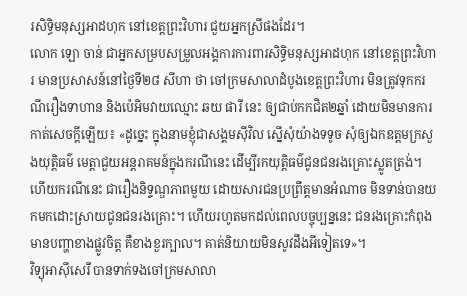រសិទ្ធិមនុស្សអាដហុក នៅខេត្តព្រះវិហារ ជួយអ្នកស្រីផងដែរ។
លោក ឡោ ចាន់ ជាអ្នកសម្របសម្រួលអង្គការការពារសិទ្ធិមនុស្សអាដហុក នៅខេត្តព្រះវិហារ មានប្រសាសន៍នៅថ្ងៃទី២៨ សីហា ថា ចៅក្រមសាលាដំបូងខេត្តព្រះវិហារ មិនត្រូវទុកករណីរឿងទាហាន និងប៉េអិមវាយឈ្មោះ ឆយ ផារី នេះ ឲ្យជាប់កកជិត២ឆ្នាំ ដោយមិនមានការកាត់សេចក្តីឡើយ៖ «ដូច្នេះ ក្នុងនាមខ្ញុំជាសង្គមស៊ីវិល ស្នើសុំយ៉ាងទទូច សុំឲ្យឯកឧត្តមក្រសួងយុត្តិធម៌ មេត្តាជួយអន្តរាគមន៍ក្នុងករណីនេះ ដើម្បីរកយុត្តិធម៌ជូនជនរងគ្រោះស្លូតត្រង់។ ហើយករណីនេះ ជារឿងនិទ្ទណ្ឌភាពមួយ ដោយសារជនប្រព្រឹត្តមានអំណាច មិនទាន់បានយកមកដោះស្រាយជូនជនរងគ្រោះ។ ហើយរហូតមកដល់ពេលបច្ចុប្បន្ននេះ ជនរងគ្រោះកំពុងមានបញ្ហាខាងផ្លូវចិត្ត គឺខាងខួរក្បាល។ គាត់និយាយមិនសូវដឹងអីទៀតទេ»។
វិទ្យុអាស៊ីសេរី បានទាក់ទងចៅក្រមសាលា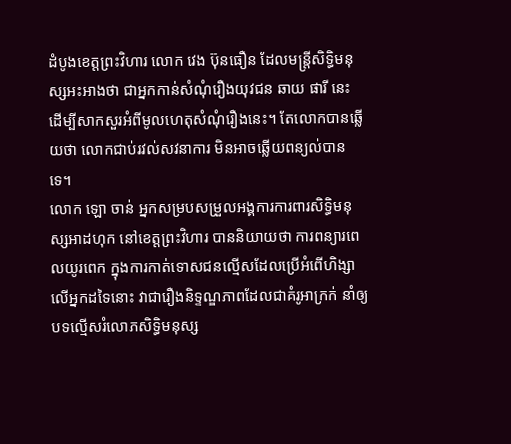ដំបូងខេត្តព្រះវិហារ លោក វេង ប៊ុនធឿន ដែលមន្ត្រីសិទ្ធិមនុស្សអះអាងថា ជាអ្នកកាន់សំណុំរឿងយុវជន ឆាយ ផារី នេះ ដើម្បីសាកសួរអំពីមូលហេតុសំណុំរឿងនេះ។ តែលោកបានឆ្លើយថា លោកជាប់រវល់សវនាការ មិនអាចឆ្លើយពន្យល់បានទេ។
លោក ឡោ ចាន់ អ្នកសម្របសម្រួលអង្គការការពារសិទ្ធិមនុស្សអាដហុក នៅខេត្តព្រះវិហារ បាននិយាយថា ការពន្យារពេលយូរពេក ក្នុងការកាត់ទោសជនល្មើសដែលប្រើអំពើហិង្សាលើអ្នកដទៃនោះ វាជារឿងនិទ្ទណ្ឌភាពដែលជាគំរូអាក្រក់ នាំឲ្យបទល្មើសរំលោភសិទ្ធិមនុស្ស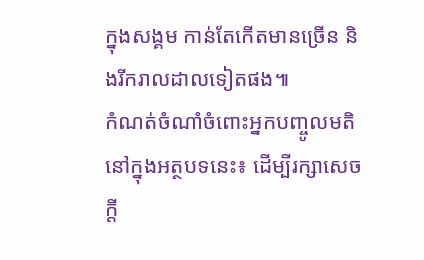ក្នុងសង្គម កាន់តែកើតមានច្រើន និងរីករាលដាលទៀតផង៕
កំណត់ចំណាំចំពោះអ្នកបញ្ចូលមតិនៅក្នុងអត្ថបទនេះ៖ ដើម្បីរក្សាសេចក្ដី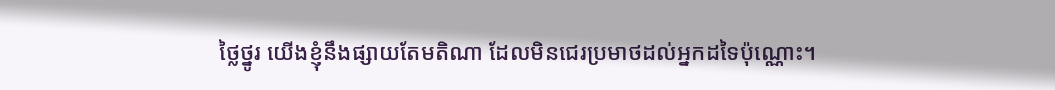ថ្លៃថ្នូរ យើងខ្ញុំនឹងផ្សាយតែមតិណា ដែលមិនជេរប្រមាថដល់អ្នកដទៃប៉ុណ្ណោះ។